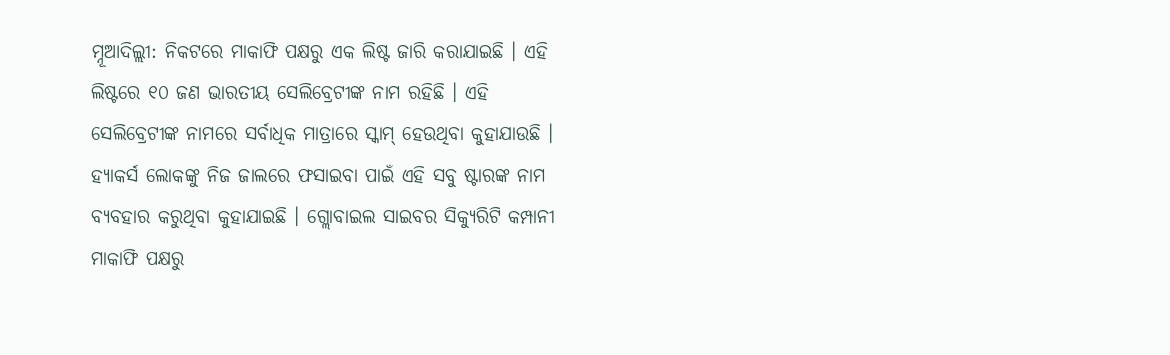ମ୍ନୂଆଦିଲ୍ଲୀ: ନିକଟରେ ମାକାଫି ପକ୍ଷରୁ ଏକ ଲିଷ୍ଟ ଜାରି କରାଯାଇଛି । ଏହି ଲିଷ୍ଟରେ ୧୦ ଜଣ ଭାରତୀୟ ସେଲିବ୍ରେଟୀଙ୍କ ନାମ ରହିଛି । ଏହି ସେଲିବ୍ରେଟୀଙ୍କ ନାମରେ ସର୍ବାଧିକ ମାତ୍ରାରେ ସ୍କାମ୍ ହେଉଥିବା କୁହାଯାଉଛି । ହ୍ୟାକର୍ସ ଲୋକଙ୍କୁ ନିଜ ଜାଲରେ ଫସାଇବା ପାଇଁ ଏହି ସବୁ ଷ୍ଟାରଙ୍କ ନାମ ବ୍ୟବହାର କରୁଥିବା କୁହାଯାଇଛି । ଗ୍ଲୋବାଇଲ ସାଇବର ସିକ୍ୟୁରିଟି କମ୍ପାନୀ ମାକାଫି ପକ୍ଷରୁ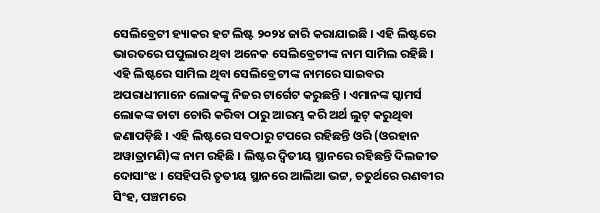ସେଲିବ୍ରେଟୀ ହ୍ୟାକର ହଟ ଲିଷ୍ଟ ୨୦୨୪ ଜାରି କରାଯାଇଛି । ଏହି ଲିଷ୍ଟରେ ଭାରତରେ ପପୁଲାର ଥିବା ଅନେକ ସେଲିବ୍ରେଟୀଙ୍କ ନାମ ସାମିଲ ରହିଛି ।
ଏହି ଲିଷ୍ଟରେ ସାମିଲ ଥିବା ସେଲିବ୍ରେଟୀଙ୍କ ନାମରେ ସାଇବର ଅପରାଧୀମାନେ ଲୋକଙ୍କୁ ନିଜର ଟାର୍ଗେଟ କରୁଛନ୍ତି । ଏମାନଙ୍କ ସ୍କାମର୍ସ ଲୋକଙ୍କ ଡାଟା ଚୋରି କରିବା ଠାରୁ ଆରମ୍ଭ କରି ଅର୍ଥ ଲୁଟ୍ କରୁଥିବା ଜଣାପଡ଼ିଛି । ଏହି ଲିଷ୍ଟରେ ସବଠାରୁ ଟପରେ ରହିଛନ୍ତି ଓରି (ଓରହାନ ଅୱାତ୍ରାମଣି)ଙ୍କ ନାମ ରହିଛି । ଲିଷ୍ଟର ଦ୍ୱିତୀୟ ସ୍ଥାନରେ ରହିଛନ୍ତି ଦିଲଜୀତ ଦୋସାଂଝ । ସେହିପରି ତୃତୀୟ ସ୍ଥାନରେ ଆଲିଆ ଭଟ୍ଟ, ଚତୁର୍ଥରେ ରଣବୀର ସିଂହ, ପଞ୍ଚମରେ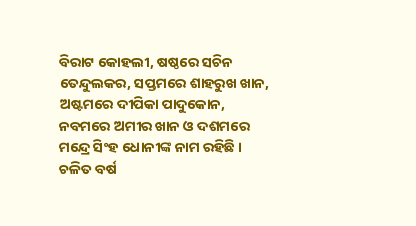ବିରାଟ କୋହଲୀ, ଷଷ୍ଠରେ ସଚିନ ତେନ୍ଦୁଲକର, ସପ୍ତମରେ ଶାହରୁଖ ଖାନ, ଅଷ୍ଟମରେ ଦୀପିକା ପାଦୁକୋନ, ନବମରେ ଅମୀର ଖାନ ଓ ଦଶମରେ ମନ୍ଦ୍ରେ ସିଂହ ଧୋନୀଙ୍କ ନାମ ରହିଛି ।
ଚଳିତ ବର୍ଷ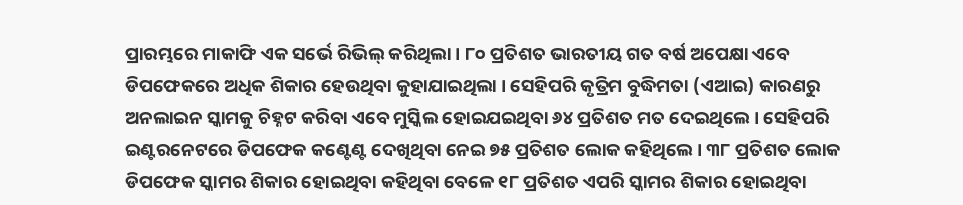ପ୍ରାରମ୍ଭରେ ମାକାଫି ଏକ ସର୍ଭେ ରିଭିଲ୍ କରିଥିଲା । ୮୦ ପ୍ରତିଶତ ଭାରତୀୟ ଗତ ବର୍ଷ ଅପେକ୍ଷା ଏବେ ଡିପଫେକରେ ଅଧିକ ଶିକାର ହେଉଥିବା କୁହାଯାଇଥିଲା । ସେହିପରି କୃତ୍ରିମ ବୁଦ୍ଧିମତା (ଏଆଇ) କାରଣରୁ ଅନଲାଇନ ସ୍କାମକୁ ଚିହ୍ନଟ କରିବା ଏବେ ମୁସ୍କିଲ ହୋଇଯଇଥିବା ୬୪ ପ୍ରତିଶତ ମତ ଦେଇଥିଲେ । ସେହିପରି ଇଣ୍ଟରନେଟରେ ଡିପଫେକ କଣ୍ଟେଣ୍ଟ ଦେଖିଥିବା ନେଇ ୭୫ ପ୍ରତିଶତ ଲୋକ କହିଥିଲେ । ୩୮ ପ୍ରତିଶତ ଲୋକ ଡିପଫେକ ସ୍କାମର ଶିକାର ହୋଇଥିବା କହିଥିବା ବେଳେ ୧୮ ପ୍ରତିଶତ ଏପରି ସ୍କାମର ଶିକାର ହୋଇଥିବା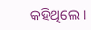କହିଥିଲେ ।